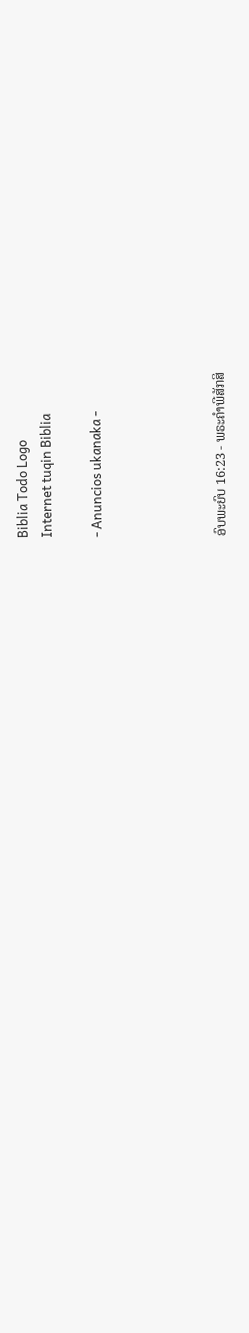Biblia Todo Logo
Internet tuqin Biblia

- Anuncios ukanaka -




ອົບພະຍົບ 16:23 - ພຣະຄຳພີສັກສິ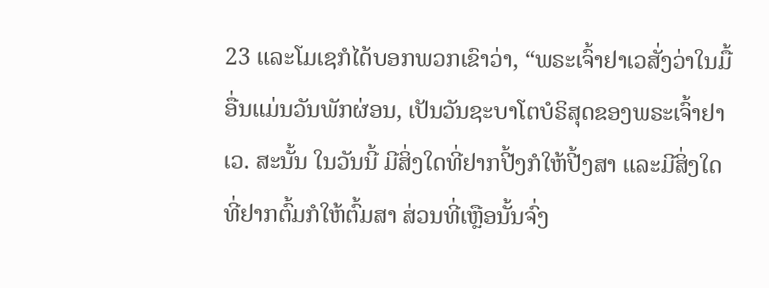23 ແລະໂມເຊກໍໄດ້ບອກພວກເຂົາວ່າ, “ພຣະເຈົ້າຢາເວສັ່ງວ່າໃນມື້ອື່ນແມ່ນວັນພັກຜ່ອນ, ເປັນວັນຊະບາໂຕບໍຣິສຸດຂອງພຣະເຈົ້າຢາເວ. ສະນັ້ນ ໃນວັນນີ້ ມີສິ່ງໃດທີ່ຢາກປີ້ງກໍໃຫ້ປີ້ງສາ ແລະມີສິ່ງໃດທີ່ຢາກຕົ້ມກໍໃຫ້ຕົ້ມສາ ສ່ວນທີ່ເຫຼືອນັ້ນຈົ່ງ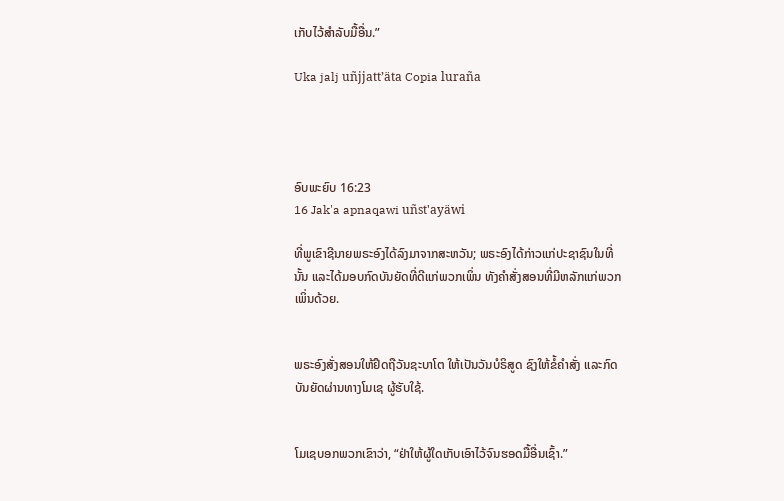ເກັບໄວ້ສຳລັບມື້ອື່ນ.”

Uka jalj uñjjattʼäta Copia luraña




ອົບພະຍົບ 16:23
16 Jak'a apnaqawi uñst'ayäwi

ທີ່ພູເຂົາຊີນາຍພຣະອົງໄດ້ລົງມາຈາກສະຫວັນ; ພຣະອົງໄດ້ກ່າວແກ່ປະຊາຊົນໃນທີ່ນັ້ນ ແລະໄດ້ມອບກົດບັນຍັດທີ່ດີແກ່ພວກເພິ່ນ ທັງຄຳສັ່ງສອນທີ່ມີຫລັກແກ່ພວກເພິ່ນດ້ວຍ.


ພຣະອົງສັ່ງສອນໃຫ້ຢຶດຖືວັນຊະບາໂຕ ໃຫ້ເປັນວັນບໍຣິສູດ ຊົງໃຫ້ຂໍ້ຄຳສັ່ງ ແລະກົດບັນຍັດຜ່ານທາງໂມເຊ ຜູ້ຮັບໃຊ້.


ໂມເຊບອກພວກເຂົາວ່າ, “ຢ່າໃຫ້ຜູ້ໃດເກັບເອົາໄວ້ຈົນຮອດມື້ອື່ນເຊົ້າ.”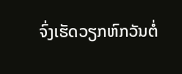ຈົ່ງເຮັດວຽກຫົກວັນຕໍ່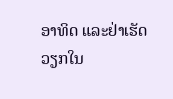ອາທິດ ແລະຢ່າເຮັດວຽກໃນ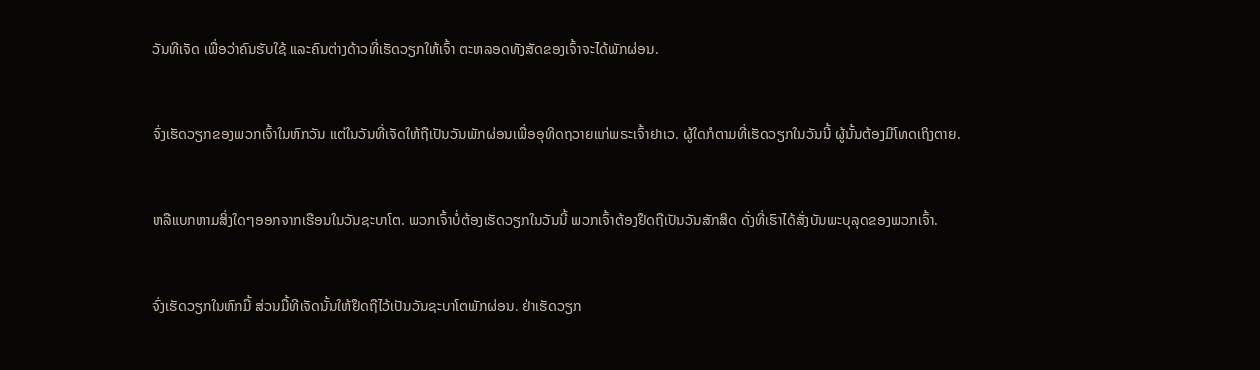ວັນທີເຈັດ ເພື່ອວ່າຄົນຮັບໃຊ້ ແລະຄົນຕ່າງດ້າວທີ່ເຮັດວຽກໃຫ້ເຈົ້າ ຕະຫລອດທັງສັດຂອງເຈົ້າຈະໄດ້ພັກຜ່ອນ.


ຈົ່ງເຮັດວຽກຂອງພວກເຈົ້າໃນຫົກວັນ ແຕ່ໃນວັນທີ່ເຈັດໃຫ້ຖືເປັນວັນພັກຜ່ອນເພື່ອອຸທິດຖວາຍແກ່ພຣະເຈົ້າຢາເວ. ຜູ້ໃດກໍຕາມທີ່ເຮັດວຽກໃນວັນນີ້ ຜູ້ນັ້ນຕ້ອງມີໂທດເຖິງຕາຍ.


ຫລືແບກຫາມສິ່ງໃດໆອອກຈາກເຮືອນໃນວັນຊະບາໂຕ. ພວກເຈົ້າບໍ່ຕ້ອງເຮັດວຽກໃນວັນນີ້ ພວກເຈົ້າຕ້ອງຢຶດຖືເປັນວັນສັກສິດ ດັ່ງທີ່ເຮົາໄດ້ສັ່ງບັນພະບຸລຸດຂອງພວກເຈົ້າ.


ຈົ່ງເຮັດວຽກໃນຫົກມື້ ສ່ວນມື້ທີເຈັດນັ້ນໃຫ້ຢຶດຖືໄວ້ເປັນວັນຊະບາໂຕພັກຜ່ອນ. ຢ່າເຮັດວຽກ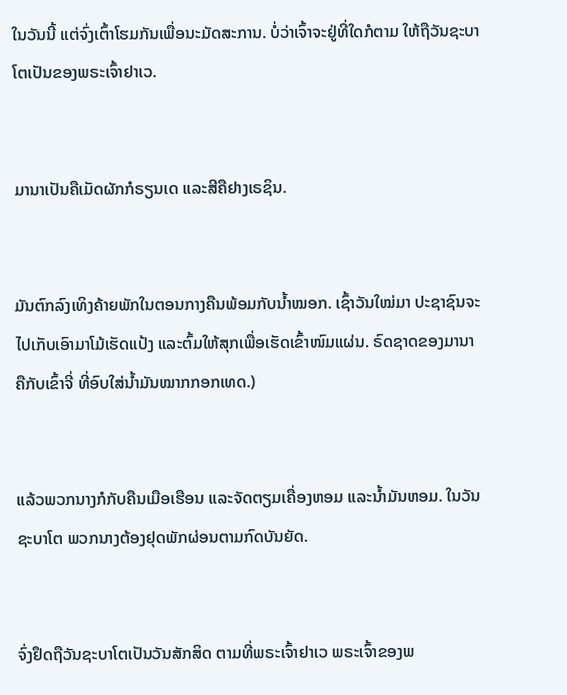ໃນວັນນີ້ ແຕ່ຈົ່ງເຕົ້າໂຮມກັນເພື່ອນະມັດສະການ. ບໍ່ວ່າເຈົ້າຈະຢູ່ທີ່ໃດກໍຕາມ ໃຫ້ຖືວັນຊະບາໂຕເປັນຂອງພຣະເຈົ້າຢາເວ.


ມານາເປັນຄືເມັດຜັກກໍຣຽນເດ ແລະສີຄືຢາງເຣຊິນ.


ມັນຕົກລົງເທິງຄ້າຍພັກໃນຕອນກາງຄືນພ້ອມກັບນໍ້າໝອກ. ເຊົ້າວັນໃໝ່ມາ ປະຊາຊົນຈະໄປເກັບເອົາມາໂມ້ເຮັດແປ້ງ ແລະຕົ້ມໃຫ້ສຸກເພື່ອເຮັດເຂົ້າໜົມແຜ່ນ. ຣົດຊາດຂອງມານາຄືກັບເຂົ້າຈີ່ ທີ່ອົບໃສ່ນໍ້າມັນໝາກກອກເທດ.)


ແລ້ວພວກນາງກໍກັບຄືນເມືອເຮືອນ ແລະຈັດຕຽມເຄື່ອງຫອມ ແລະນໍ້າມັນຫອມ. ໃນວັນຊະບາໂຕ ພວກນາງຕ້ອງຢຸດພັກຜ່ອນຕາມກົດບັນຍັດ.


ຈົ່ງຢຶດຖືວັນຊະບາໂຕເປັນວັນສັກສິດ ຕາມທີ່ພຣະເຈົ້າຢາເວ ພຣະເຈົ້າຂອງພ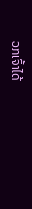ວກເຈົ້າໄດ້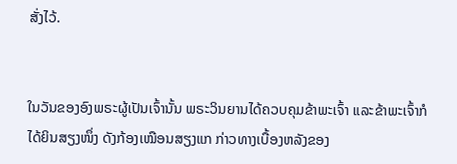ສັ່ງໄວ້.


ໃນວັນຂອງອົງພຣະຜູ້ເປັນເຈົ້ານັ້ນ ພຣະວິນຍານໄດ້ຄວບຄຸມຂ້າພະເຈົ້າ ແລະຂ້າພະເຈົ້າກໍໄດ້ຍິນສຽງໜຶ່ງ ດັງກ້ອງເໝືອນສຽງແກ ກ່າວທາງເບື້ອງຫລັງຂອງ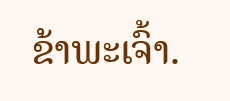ຂ້າພະເຈົ້າ.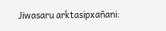Jiwasaru arktasipxañani: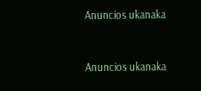Anuncios ukanaka


Anuncios ukanaka